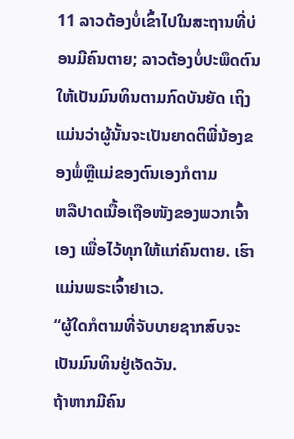11 ລາວຕ້ອງບໍ່ເຂົ້າໄປໃນສະຖານທີ່ບ່ອນມີຄົນຕາຍ; ລາວຕ້ອງບໍ່ປະພຶດຕົນໃຫ້ເປັນມົນທິນຕາມກົດບັນຍັດ ເຖິງແມ່ນວ່າຜູ້ນັ້ນຈະເປັນຍາດຕິພີ່ນ້ອງຂອງພໍ່ຫຼືແມ່ຂອງຕົນເອງກໍຕາມ
ຫລືປາດເນື້ອເຖືອໜັງຂອງພວກເຈົ້າເອງ ເພື່ອໄວ້ທຸກໃຫ້ແກ່ຄົນຕາຍ. ເຮົາແມ່ນພຣະເຈົ້າຢາເວ.
“ຜູ້ໃດກໍຕາມທີ່ຈັບບາຍຊາກສົບຈະເປັນມົນທິນຢູ່ເຈັດວັນ.
ຖ້າຫາກມີຄົນ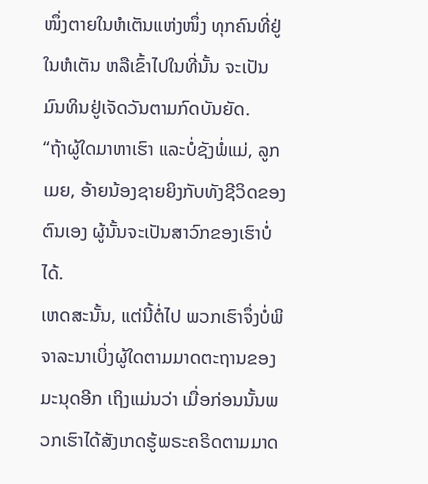ໜຶ່ງຕາຍໃນຫໍເຕັນແຫ່ງໜຶ່ງ ທຸກຄົນທີ່ຢູ່ໃນຫໍເຕັນ ຫລືເຂົ້າໄປໃນທີ່ນັ້ນ ຈະເປັນມົນທິນຢູ່ເຈັດວັນຕາມກົດບັນຍັດ.
“ຖ້າຜູ້ໃດມາຫາເຮົາ ແລະບໍ່ຊັງພໍ່ແມ່, ລູກເມຍ, ອ້າຍນ້ອງຊາຍຍິງກັບທັງຊີວິດຂອງຕົນເອງ ຜູ້ນັ້ນຈະເປັນສາວົກຂອງເຮົາບໍ່ໄດ້.
ເຫດສະນັ້ນ, ແຕ່ນີ້ຕໍ່ໄປ ພວກເຮົາຈຶ່ງບໍ່ພິຈາລະນາເບິ່ງຜູ້ໃດຕາມມາດຕະຖານຂອງມະນຸດອີກ ເຖິງແມ່ນວ່າ ເມື່ອກ່ອນນັ້ນພວກເຮົາໄດ້ສັງເກດຮູ້ພຣະຄຣິດຕາມມາດ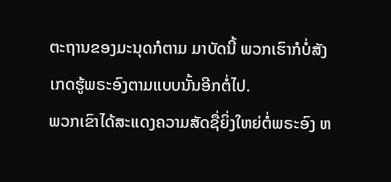ຕະຖານຂອງມະນຸດກໍຕາມ ມາບັດນີ້ ພວກເຮົາກໍບໍ່ສັງເກດຮູ້ພຣະອົງຕາມແບບນັ້ນອີກຕໍ່ໄປ.
ພວກເຂົາໄດ້ສະແດງຄວາມສັດຊື່ຍິ່ງໃຫຍ່ຕໍ່ພຣະອົງ ຫ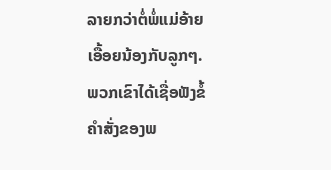ລາຍກວ່າຕໍ່ພໍ່ແມ່ອ້າຍເອື້ອຍນ້ອງກັບລູກໆ. ພວກເຂົາໄດ້ເຊື່ອຟັງຂໍ້ຄຳສັ່ງຂອງພ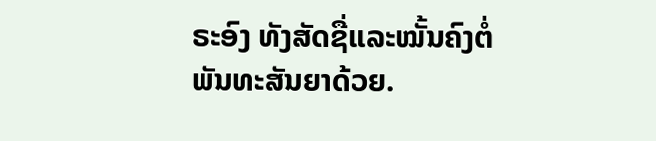ຣະອົງ ທັງສັດຊື່ແລະໝັ້ນຄົງຕໍ່ພັນທະສັນຍາດ້ວຍ.